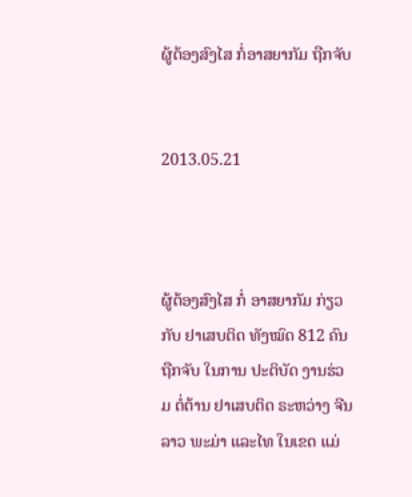ຜູ້ຕ້ອງສົງໄສ ກໍ່ອາສຍາກັມ ຖືກຈັບ


2013.05.21



ຜູ້ຕ້ອງສົງໄສ ກໍ່ ອາສຍາກັມ ກ່ຽວກັບ ຢາເສບຕິດ ທັງໝົດ 812 ຄົນ ຖືກຈັບ ໃນການ ປະຕິບັດ ງານຮ່ວມ ຕໍ່ຕ້ານ ຢາເສບຕິດ ຣະຫວ່າງ ຈີນ ລາວ ພະມ່າ ແລະໄທ ໃນເຂດ ແມ່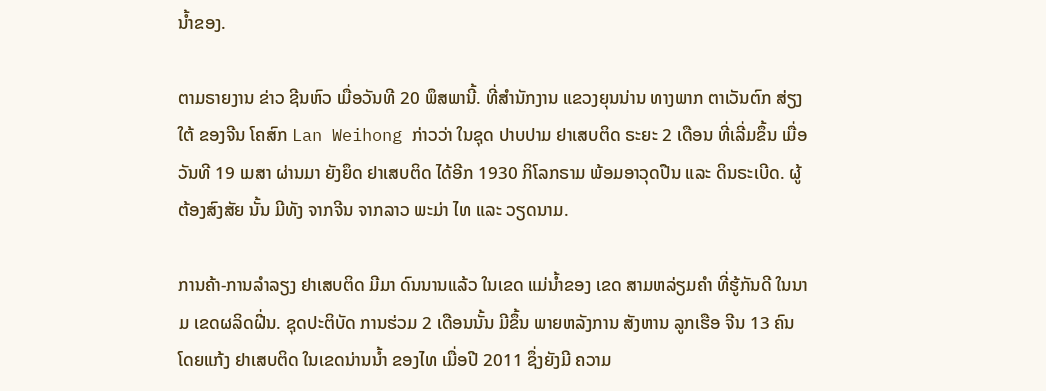ນໍ້າຂອງ.

ຕາມຣາຍງານ ຂ່າວ ຊີນຫົວ ເມື່ອວັນທີ 20 ພຶສພານີ້. ທີ່ສໍານັກງານ ແຂວງຍຸນນ່ານ ທາງພາກ ຕາເວັນຕົກ ສ່ຽງໃຕ້ ຂອງຈີນ ໂຄສົກ Lan Weihong ກ່າວວ່າ ໃນຊຸດ ປາບປາມ ຢາເສບຕິດ ຣະຍະ 2 ເດືອນ ທີ່ເລີ່ມຂຶ້ນ ເມື່ອວັນທີ 19 ເມສາ ຜ່ານມາ ຍັງຍຶດ ຢາເສບຕິດ ໄດ້ອີກ 1930 ກິໂລກຣາມ ພ້ອມອາວຸດປືນ ແລະ ດິນຣະເບີດ. ຜູ້ຕ້ອງສົງສັຍ ນັ້ນ ມີທັງ ຈາກຈີນ ຈາກລາວ ພະມ່າ ໄທ ແລະ ວຽດນາມ.

ການຄ້າ-ການລໍາລຽງ ຢາເສບຕິດ ມີມາ ດົນນານແລ້ວ ໃນເຂດ ແມ່ນໍ້າຂອງ ເຂດ ສາມຫລ່ຽມຄໍາ ທີ່ຮູ້ກັນດີ ໃນນາມ ເຂດຜລິດຝີ່ນ. ຊຸດປະຕິບັດ ການຮ່ວມ 2 ເດືອນນັ້ນ ມີຂຶ້ນ ພາຍຫລັງການ ສັງຫານ ລູກເຮືອ ຈີນ 13 ຄົນ ໂດຍແກ້ງ ຢາເສບຕິດ ໃນເຂດນ່ານນໍ້າ ຂອງໄທ ເມື່ອປີ 2011 ຊຶ່ງຍັງມີ ຄວາມ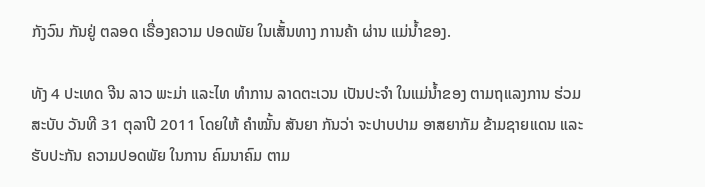ກັງວົນ ກັນຢູ່ ຕລອດ ເຣື່ອງຄວາມ ປອດພັຍ ໃນເສັ້ນທາງ ການຄ້າ ຜ່ານ ແມ່ນໍ້າຂອງ.

ທັງ 4 ປະເທດ ຈີນ ລາວ ພະມ່າ ແລະໄທ ທໍາການ ລາດຕະເວນ ເປັນປະຈໍາ ໃນແມ່ນໍ້າຂອງ ຕາມຖແລງການ ຮ່ວມ ສະບັບ ວັນທີ 31 ຕຸລາປີ 2011 ໂດຍໃຫ້ ຄໍາໝັ້ນ ສັນຍາ ກັນວ່າ ຈະປາບປາມ ອາສຍາກັມ ຂ້າມຊາຍແດນ ແລະ ຮັບປະກັນ ຄວາມປອດພັຍ ໃນການ ຄົມນາຄົມ ຕາມ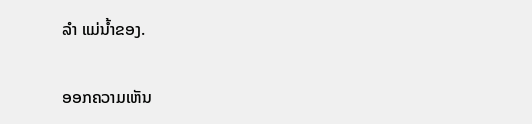ລໍາ ແມ່ນໍ້າຂອງ.

ອອກຄວາມເຫັນ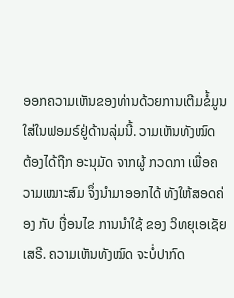ອອກຄວາມເຫັນຂອງທ່ານດ້ວຍການເຕີມຂໍ້ມູນໃສ່ໃນຟອມຣ໌ຢູ່ດ້ານລຸ່ມນີ້. ວາມເຫັນທັງໝົດ ຕ້ອງໄດ້ຖືກ ອະນຸມັດ ຈາກຜູ້ ກວດກາ ເພື່ອຄວາມເໝາະສົມ ຈຶ່ງນໍາມາອອກໄດ້ ທັງໃຫ້ສອດຄ່ອງ ກັບ ເງື່ອນໄຂ ການນຳໃຊ້ ຂອງ ວິທຍຸເອເຊັຍເສຣີ. ຄວາມເຫັນທັງໝົດ ຈະບໍ່ປາກົດ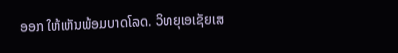ອອກ ໃຫ້ເຫັນພ້ອມບາດໂລດ. ວິທຍຸເອເຊັຍເສ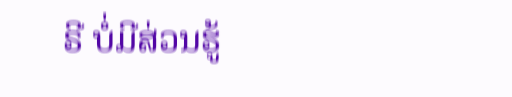ຣີ ບໍ່ມີສ່ວນຮູ້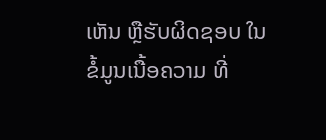ເຫັນ ຫຼືຮັບຜິດຊອບ ໃນຂໍ້ມູນເນື້ອຄວາມ ທີ່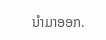ນໍາມາອອກ.